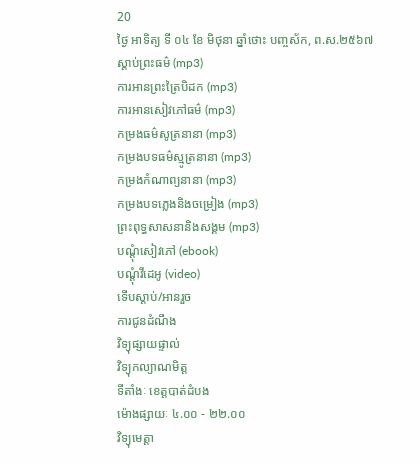20
ថ្ងៃ អាទិត្យ ទី ០៤ ខែ មិថុនា ឆ្នាំថោះ បញ្ចស័ក, ព.ស.២៥៦៧
ស្តាប់ព្រះធម៌ (mp3)
ការអានព្រះត្រៃបិដក (mp3)
ការអានសៀវភៅធម៌ (mp3)
កម្រងធម៌សូត្រនានា (mp3)
កម្រងបទធម៌ស្មូត្រនានា (mp3)
កម្រងកំណាព្យនានា (mp3)
កម្រងបទភ្លេងនិងចម្រៀង (mp3)
ព្រះពុទ្ធសាសនានិងសង្គម (mp3)
បណ្តុំសៀវភៅ (ebook)
បណ្តុំវីដេអូ (video)
ទើបស្តាប់/អានរួច
ការជូនដំណឹង
វិទ្យុផ្សាយផ្ទាល់
វិទ្យុកល្យាណមិត្ត
ទីតាំងៈ ខេត្តបាត់ដំបង
ម៉ោងផ្សាយៈ ៤.០០ - ២២.០០
វិទ្យុមេត្តា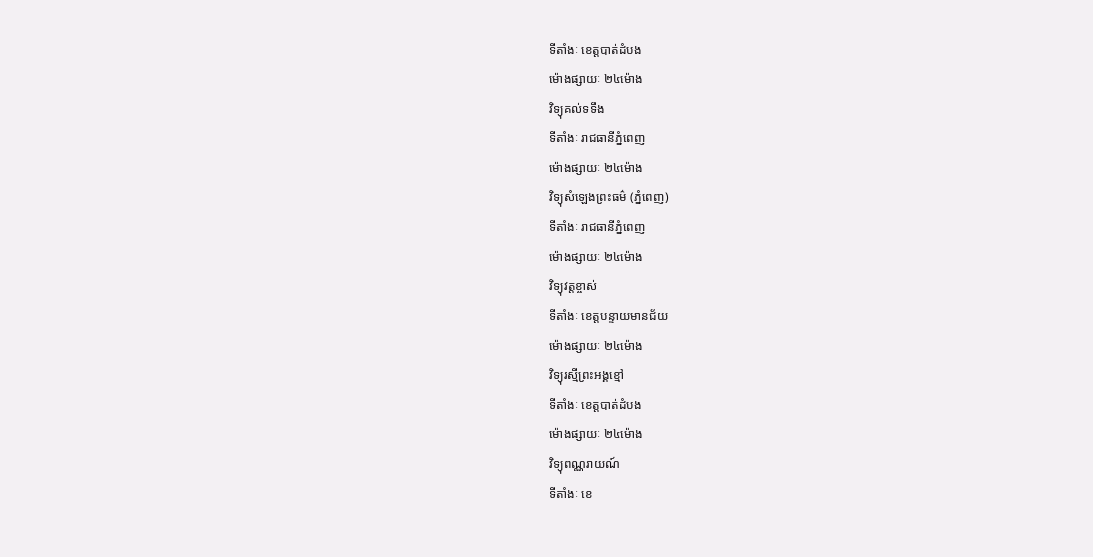ទីតាំងៈ ខេត្តបាត់ដំបង
ម៉ោងផ្សាយៈ ២៤ម៉ោង
វិទ្យុគល់ទទឹង
ទីតាំងៈ រាជធានីភ្នំពេញ
ម៉ោងផ្សាយៈ ២៤ម៉ោង
វិទ្យុសំឡេងព្រះធម៌ (ភ្នំពេញ)
ទីតាំងៈ រាជធានីភ្នំពេញ
ម៉ោងផ្សាយៈ ២៤ម៉ោង
វិទ្យុវត្តខ្ចាស់
ទីតាំងៈ ខេត្តបន្ទាយមានជ័យ
ម៉ោងផ្សាយៈ ២៤ម៉ោង
វិទ្យុរស្មីព្រះអង្គខ្មៅ
ទីតាំងៈ ខេត្តបាត់ដំបង
ម៉ោងផ្សាយៈ ២៤ម៉ោង
វិទ្យុពណ្ណរាយណ៍
ទីតាំងៈ ខេ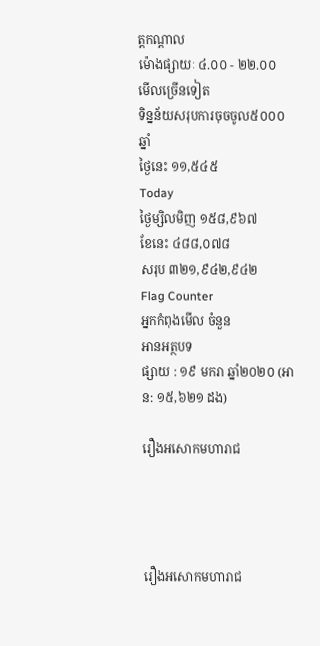ត្តកណ្តាល
ម៉ោងផ្សាយៈ ៤.០០ - ២២.០០
មើលច្រើនទៀត
ទិន្នន័យសរុបការចុចចូល៥០០០ឆ្នាំ
ថ្ងៃនេះ ១១,៥៤៥
Today
ថ្ងៃម្សិលមិញ ១៥៨,៩៦៧
ខែនេះ ៤៨៨,០៧៨
សរុប ៣២១,៩៤២,៩៤២
Flag Counter
អ្នកកំពុងមើល ចំនួន
អានអត្ថបទ
ផ្សាយ : ១៩ មករា ឆ្នាំ២០២០ (អាន: ១៥,៦២១ ដង)

រឿងអសោកមហារាជ




រឿងអសោកមហារាជ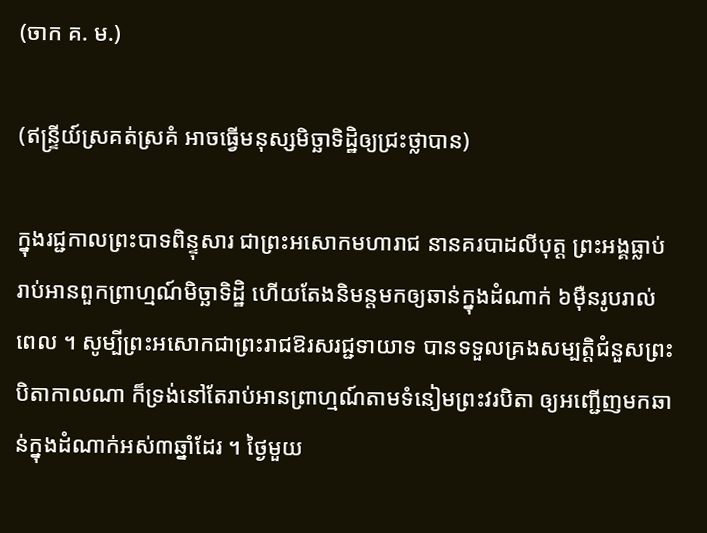(ចាក គ. ម.)

(ឥន្ទ្រីយ៍ស្រគត់ស្រគំ អាចធ្វើមនុស្សមិច្ឆាទិដ្ឋិឲ្យជ្រះថ្លាបាន)

ក្នុងរជ្ជកាលព្រះបាទពិន្ទុសារ ជាព្រះអសោកមហារាជ នានគរបាដលីបុត្ត ព្រះអង្គធ្លាប់រាប់អានពួកព្រាហ្មណ៍មិច្ឆាទិដ្ឋិ ហើយតែងនិមន្តមកឲ្យឆាន់ក្នុងដំណាក់ ៦ម៉ឺនរូបរាល់ពេល ។ សូម្បីព្រះអសោកជាព្រះរាជឱរសរជ្ជទាយាទ បានទទួលគ្រងសម្បត្តិជំនួសព្រះបិតាកាលណា ក៏ទ្រង់នៅតែរាប់អានព្រាហ្មណ៍តាមទំនៀមព្រះវរបិតា ឲ្យអញ្ជើញមកឆាន់ក្នុងដំណាក់អស់៣ឆ្នាំដែរ ។ ថ្ងៃមួយ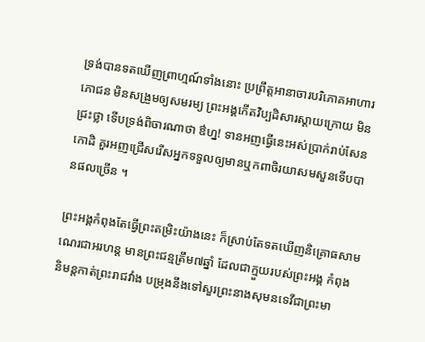ទ្រង់បានទតឃើញព្រាហ្មណ៍ទាំងនោះ ប្រព្រឹត្តអានាចារបរិភោគអាហារភោជន មិនសង្រួមឲ្យសមរម្យ ព្រះអង្គកើតវិប្បដិសារស្តាយក្រោយ មិនជ្រះថ្លា ទើបទ្រង់ពិចារណាថា ឳហ្ន! ទានអញធ្វើនេះអស់ប្រាក់រាប់សែនកោដិ គួរអញជ្រើសរើសអ្នកទទួលឲ្យមានឬកពាចិរយាសមសួនទើបបានផលច្រើន ។

ព្រះអង្គកំពុងតែធ្វើព្រះតម្រិះយ៉ាងនេះ ក៏ស្រាប់តែទតឃើញនិគ្រោធសាមណេរជាអរហន្ត មានព្រះជន្មត្រឹម៧ឆ្នាំ ដែលជាក្មួយរបស់ព្រះអង្គ កំពុងនិមន្តកាត់ព្រះរាជវាំង បម្រុងនឹងទៅសួរព្រះនាងសុមនទេវីជាព្រះមា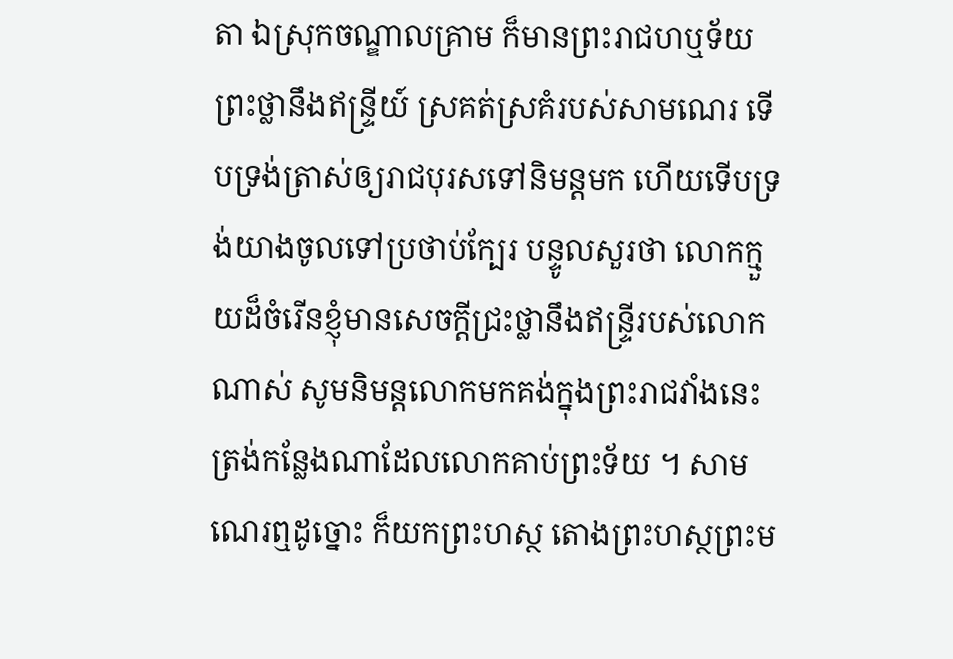តា ឯស្រុកចណ្ឌាលគ្រាម ក៏មានព្រះរាជហឬទ័យព្រះថ្លានឹងឥន្ទ្រីយ៍ ស្រគត់ស្រគំរបស់សាមណេរ ទើបទ្រង់ត្រាស់ឲ្យរាជបុរសទៅនិមន្តមក ហើយទើបទ្រង់យាងចូលទៅប្រថាប់ក្បែរ បន្ទូលសួរថា លោកក្មួយដ៏ចំរើនខ្ញុំមានសេចក្តីជ្រះថ្លានឹងឥន្ទ្រីរបស់លោកណាស់ សូមនិមន្តលោកមកគង់ក្នុងព្រះរាជវាំងនេះត្រង់កន្លែងណាដែលលោកគាប់ព្រះទ័យ ។ សាមណេរឮដូច្នោះ ក៏យកព្រះហស្ថ តោងព្រះហស្ថព្រះម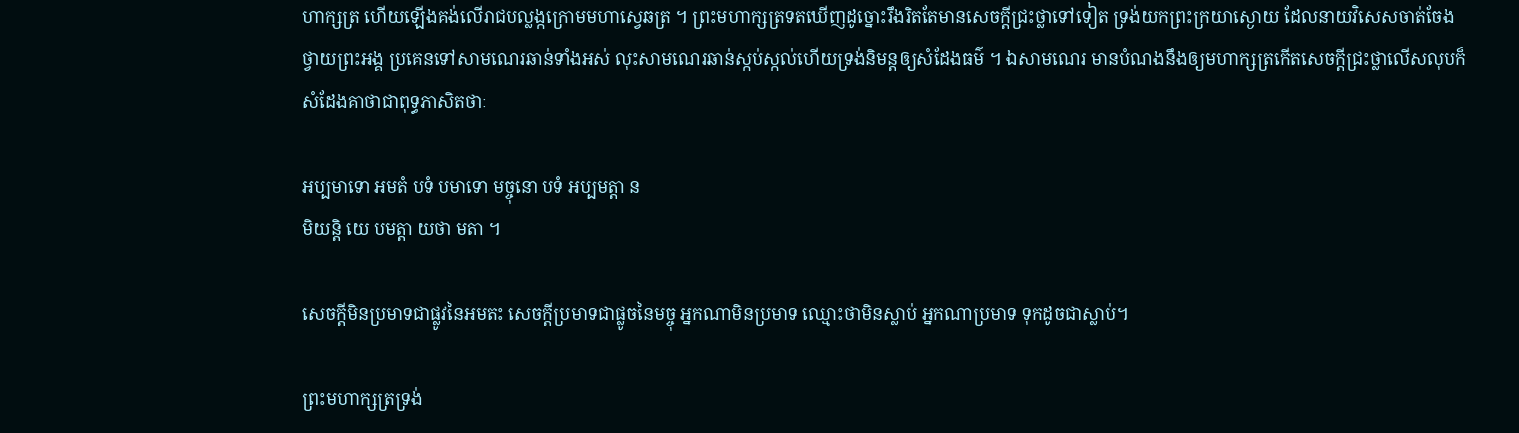ហាក្សត្រ ហើយឡើងគង់លើរាជបល្លង្កក្រោមមហាស្វេឆត្រ ។ ព្រះមហាក្សត្រទតឃើញដូច្នោះរឹងរិតតែមានសេចក្តីជ្រះថ្លាទៅទៀត ទ្រង់យកព្រះក្រយាស្ងោយ ដែលនាយវិសេសចាត់ចែងថ្វាយព្រះអង្គ ប្រគេនទៅសាមណេរឆាន់ទាំងអស់ លុះសាមណេរឆាន់ស្កប់ស្កល់ហើយទ្រង់និមន្តឲ្យសំដែងធម៌ ។ ឯសាមណេរ មានបំណងនឹងឲ្យមហាក្សត្រកើតសេចក្តីជ្រះថ្លាលើសលុបក៏សំដែងគាថាជាពុទ្ធភាសិតថាៈ

អប្បមាទោ អមតំ បទំ បមាទោ មច្ចុនោ បទំ អប្បមត្តា ន
មិយន្តិ យេ បមត្តា យថា មតា ។

សេចក្តីមិនប្រមាទជាផ្លូវនៃអមតះ សេចក្តីប្រមាទជាផ្លូចនៃមច្ចុ អ្នកណាមិនប្រមាទ ឈ្មោះថាមិនស្លាប់ អ្នកណាប្រមាទ ទុកដូចជាស្លាប់។

ព្រះមហាក្សត្រទ្រង់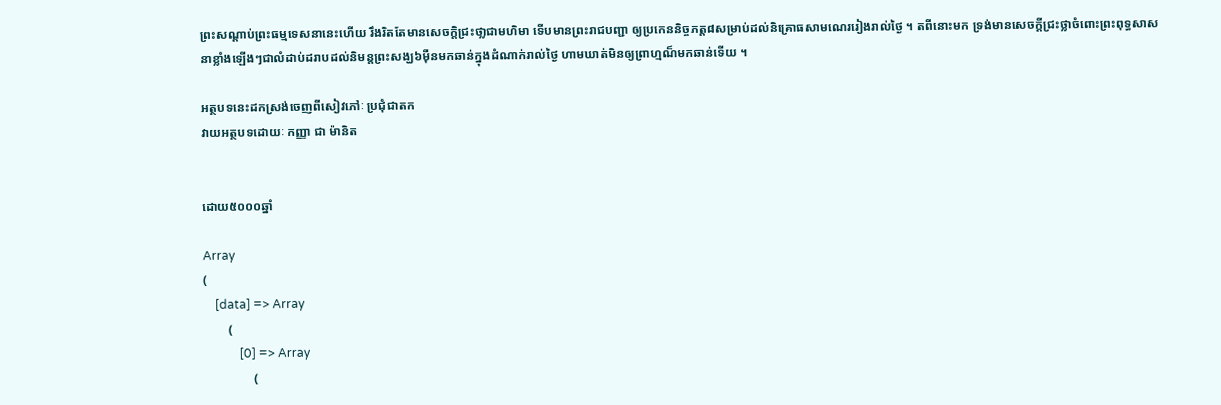ព្រះសណ្តាប់ព្រះធម្មទេសនានេះហើយ រឹងរិតតែមានសេចក្តិជ្រះថា្លជាមហិមា ទើបមានព្រះរាជបញ្ជា ឲ្យប្រកេននិច្ចភត្ត៨សម្រាប់ដល់និគ្រោធសាមណេររៀងរាល់ថ្ងៃ ។ តពីនោះមក ទ្រង់មានសេចក្តីជ្រះថ្លាចំពោះព្រះពុទ្ធសាសនាខ្លាំងឡើងៗជាលំដាប់ដរាបដល់និមន្តព្រះសង្ឃ៦ម៉ឺនមកឆាន់ក្នុងដំណាក់រាល់ថ្ងៃ ហាមឃាត់មិនឲ្យព្រាហ្មណ៏មកឆាន់ទើយ ។

អត្ថបទនេះដកស្រង់ចេញពីសៀវភៅៈ ប្រជុំជាតក
វាយអត្ថបទដោយៈ កញ្ញា ជា ម៉ានិត


ដោយ៥០០០ឆ្នាំ

Array
(
    [data] => Array
        (
            [0] => Array
                (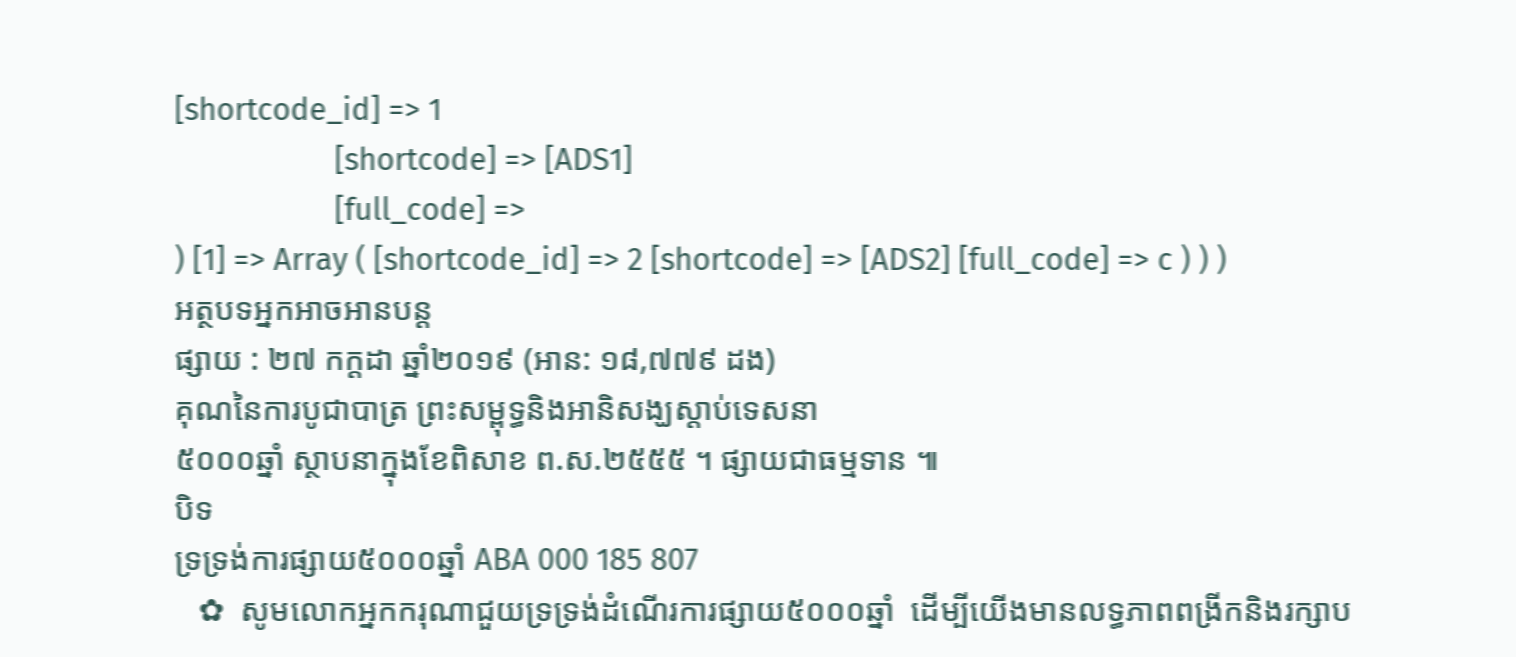[shortcode_id] => 1
                    [shortcode] => [ADS1]
                    [full_code] =>
) [1] => Array ( [shortcode_id] => 2 [shortcode] => [ADS2] [full_code] => c ) ) )
អត្ថបទអ្នកអាចអានបន្ត
ផ្សាយ : ២៧ កក្តដា ឆ្នាំ២០១៩ (អាន: ១៨,៧៧៩ ដង)
គុណនៃការបូជាបាត្រ ព្រះសម្ពុទ្ធនិងអានិសង្ឃស្តាប់ទេសនា
៥០០០ឆ្នាំ ស្ថាបនាក្នុងខែពិសាខ ព.ស.២៥៥៥ ។ ផ្សាយជាធម្មទាន ៕
បិទ
ទ្រទ្រង់ការផ្សាយ៥០០០ឆ្នាំ ABA 000 185 807
   ✿  សូមលោកអ្នកករុណាជួយទ្រទ្រង់ដំណើរការផ្សាយ៥០០០ឆ្នាំ  ដើម្បីយើងមានលទ្ធភាពពង្រីកនិងរក្សាប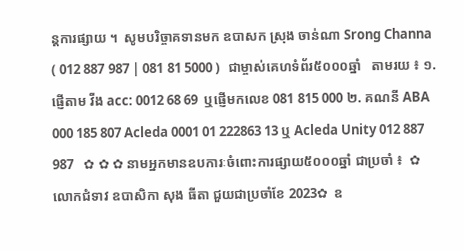ន្តការផ្សាយ ។  សូមបរិច្ចាគទានមក ឧបាសក ស្រុង ចាន់ណា Srong Channa ( 012 887 987 | 081 81 5000 )  ជាម្ចាស់គេហទំព័រ៥០០០ឆ្នាំ   តាមរយ ៖ ១. ផ្ញើតាម វីង acc: 0012 68 69  ឬផ្ញើមកលេខ 081 815 000 ២. គណនី ABA 000 185 807 Acleda 0001 01 222863 13 ឬ Acleda Unity 012 887 987   ✿ ✿ ✿ នាមអ្នកមានឧបការៈចំពោះការផ្សាយ៥០០០ឆ្នាំ ជាប្រចាំ ៖  ✿  លោកជំទាវ ឧបាសិកា សុង ធីតា ជួយជាប្រចាំខែ 2023✿  ឧ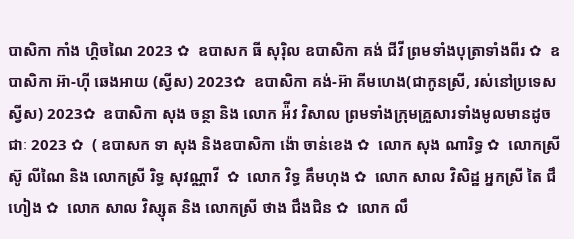បាសិកា កាំង ហ្គិចណៃ 2023 ✿  ឧបាសក ធី សុរ៉ិល ឧបាសិកា គង់ ជីវី ព្រមទាំងបុត្រាទាំងពីរ ✿  ឧបាសិកា អ៊ា-ហុី ឆេងអាយ (ស្វីស) 2023✿  ឧបាសិកា គង់-អ៊ា គីមហេង(ជាកូនស្រី, រស់នៅប្រទេសស្វីស) 2023✿  ឧបាសិកា សុង ចន្ថា និង លោក អ៉ីវ វិសាល ព្រមទាំងក្រុមគ្រួសារទាំងមូលមានដូចជាៈ 2023 ✿  ( ឧបាសក ទា សុង និងឧបាសិកា ង៉ោ ចាន់ខេង ✿  លោក សុង ណារិទ្ធ ✿  លោកស្រី ស៊ូ លីណៃ និង លោកស្រី រិទ្ធ សុវណ្ណាវី  ✿  លោក វិទ្ធ គឹមហុង ✿  លោក សាល វិសិដ្ឋ អ្នកស្រី តៃ ជឹហៀង ✿  លោក សាល វិស្សុត និង លោកស្រី ថាង ជឹងជិន ✿  លោក លឹ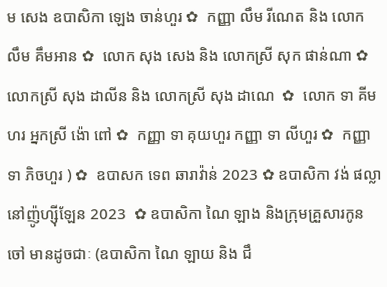ម សេង ឧបាសិកា ឡេង ចាន់ហួរ ✿  កញ្ញា លឹម រីណេត និង លោក លឹម គឹមអាន ✿  លោក សុង សេង និង លោកស្រី សុក ផាន់ណា ✿  លោកស្រី សុង ដាលីន និង លោកស្រី សុង ដាណេ  ✿  លោក ទា គីមហរ អ្នកស្រី ង៉ោ ពៅ ✿  កញ្ញា ទា គុយហួរ កញ្ញា ទា លីហួរ ✿  កញ្ញា ទា ភិចហួរ ) ✿  ឧបាសក ទេព ឆារាវ៉ាន់ 2023 ✿ ឧបាសិកា វង់ ផល្លា នៅញ៉ូហ្ស៊ីឡែន 2023  ✿ ឧបាសិកា ណៃ ឡាង និងក្រុមគ្រួសារកូនចៅ មានដូចជាៈ (ឧបាសិកា ណៃ ឡាយ និង ជឹ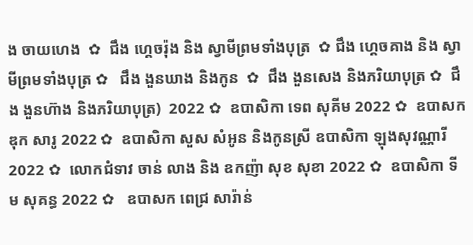ង ចាយហេង  ✿  ជឹង ហ្គេចរ៉ុង និង ស្វាមីព្រមទាំងបុត្រ  ✿ ជឹង ហ្គេចគាង និង ស្វាមីព្រមទាំងបុត្រ ✿   ជឹង ងួនឃាង និងកូន  ✿  ជឹង ងួនសេង និងភរិយាបុត្រ ✿  ជឹង ងួនហ៊ាង និងភរិយាបុត្រ)  2022 ✿  ឧបាសិកា ទេព សុគីម 2022 ✿  ឧបាសក ឌុក សារូ 2022 ✿  ឧបាសិកា សួស សំអូន និងកូនស្រី ឧបាសិកា ឡុងសុវណ្ណារី 2022 ✿  លោកជំទាវ ចាន់ លាង និង ឧកញ៉ា សុខ សុខា 2022 ✿  ឧបាសិកា ទីម សុគន្ធ 2022 ✿   ឧបាសក ពេជ្រ សារ៉ាន់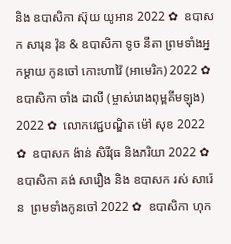និង ឧបាសិកា ស៊ុយ យូអាន 2022 ✿  ឧបាសក សារុន វ៉ុន & ឧបាសិកា ទូច នីតា ព្រមទាំងអ្នកម្តាយ កូនចៅ កោះហាវ៉ៃ (អាមេរិក) 2022 ✿  ឧបាសិកា ចាំង ដាលី (ម្ចាស់រោងពុម្ពគីមឡុង) 2022 ✿  លោកវេជ្ជបណ្ឌិត ម៉ៅ សុខ 2022 ✿  ឧបាសក ង៉ាន់ សិរីវុធ និងភរិយា 2022 ✿  ឧបាសិកា គង់ សារឿង និង ឧបាសក រស់ សារ៉េន  ព្រមទាំងកូនចៅ 2022 ✿  ឧបាសិកា ហុក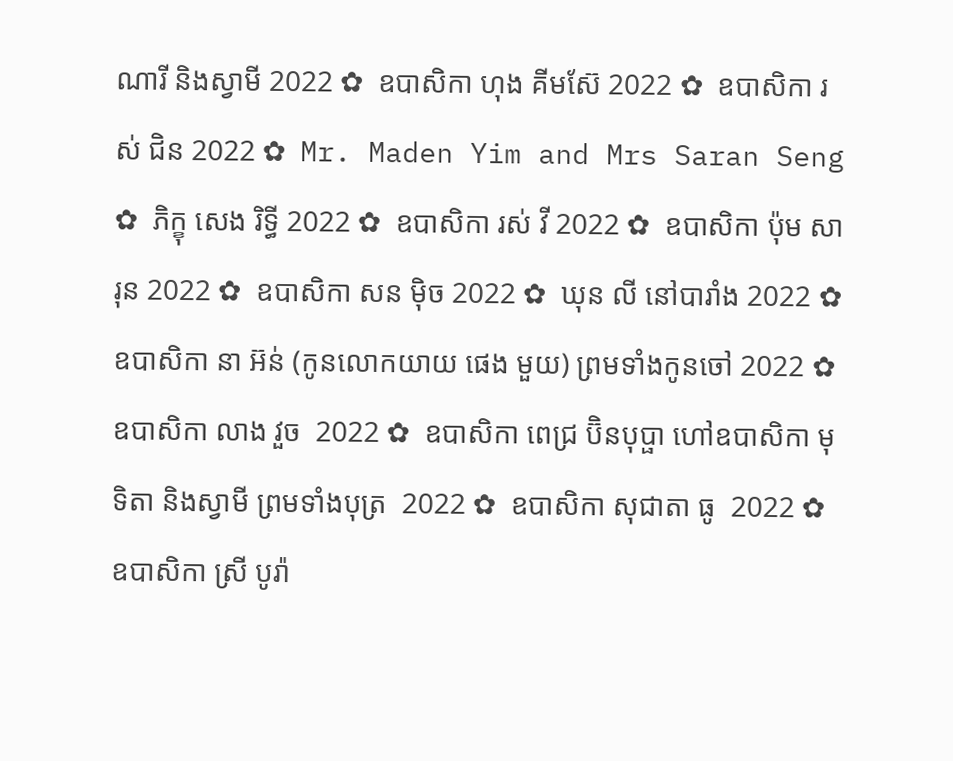ណារី និងស្វាមី 2022 ✿  ឧបាសិកា ហុង គីមស៊ែ 2022 ✿  ឧបាសិកា រស់ ជិន 2022 ✿  Mr. Maden Yim and Mrs Saran Seng  ✿  ភិក្ខុ សេង រិទ្ធី 2022 ✿  ឧបាសិកា រស់ វី 2022 ✿  ឧបាសិកា ប៉ុម សារុន 2022 ✿  ឧបាសិកា សន ម៉ិច 2022 ✿  ឃុន លី នៅបារាំង 2022 ✿  ឧបាសិកា នា អ៊ន់ (កូនលោកយាយ ផេង មួយ) ព្រមទាំងកូនចៅ 2022 ✿  ឧបាសិកា លាង វួច  2022 ✿  ឧបាសិកា ពេជ្រ ប៊ិនបុប្ផា ហៅឧបាសិកា មុទិតា និងស្វាមី ព្រមទាំងបុត្រ  2022 ✿  ឧបាសិកា សុជាតា ធូ  2022 ✿  ឧបាសិកា ស្រី បូរ៉ា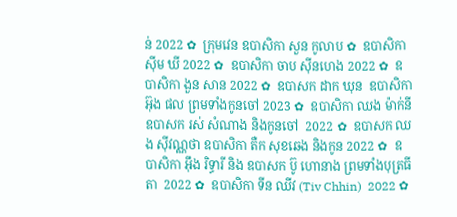ន់ 2022 ✿  ក្រុមវេន ឧបាសិកា សួន កូលាប ✿  ឧបាសិកា ស៊ីម ឃី 2022 ✿  ឧបាសិកា ចាប ស៊ីនហេង 2022 ✿  ឧបាសិកា ងួន សាន 2022 ✿  ឧបាសក ដាក ឃុន  ឧបាសិកា អ៊ុង ផល ព្រមទាំងកូនចៅ 2023 ✿  ឧបាសិកា ឈង ម៉ាក់នី ឧបាសក រស់ សំណាង និងកូនចៅ  2022 ✿  ឧបាសក ឈង សុីវណ្ណថា ឧបាសិកា តឺក សុខឆេង និងកូន 2022 ✿  ឧបាសិកា អុឹង រិទ្ធារី និង ឧបាសក ប៊ូ ហោនាង ព្រមទាំងបុត្រធីតា  2022 ✿  ឧបាសិកា ទីន ឈីវ (Tiv Chhin)  2022 ✿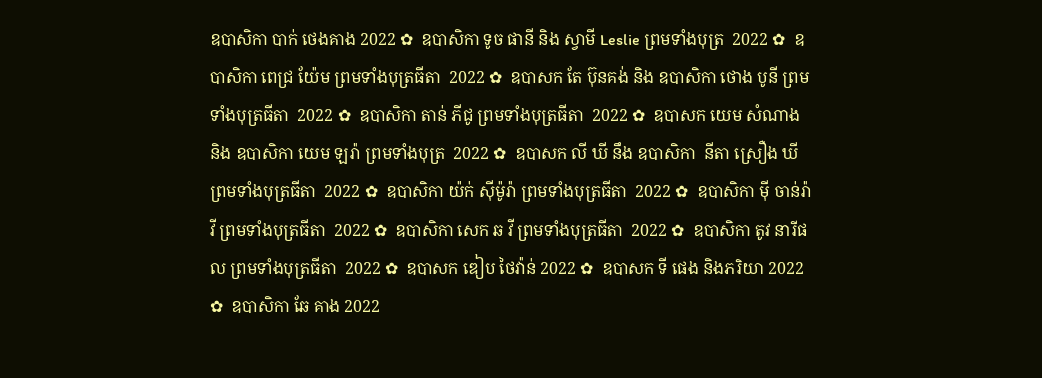ឧបាសិកា បាក់ ថេងគាង 2022 ✿  ឧបាសិកា ទូច ផានី និង ស្វាមី Leslie ព្រមទាំងបុត្រ  2022 ✿  ឧបាសិកា ពេជ្រ យ៉ែម ព្រមទាំងបុត្រធីតា  2022 ✿  ឧបាសក តែ ប៊ុនគង់ និង ឧបាសិកា ថោង បូនី ព្រមទាំងបុត្រធីតា  2022 ✿  ឧបាសិកា តាន់ ភីជូ ព្រមទាំងបុត្រធីតា  2022 ✿  ឧបាសក យេម សំណាង និង ឧបាសិកា យេម ឡរ៉ា ព្រមទាំងបុត្រ  2022 ✿  ឧបាសក លី ឃី នឹង ឧបាសិកា  នីតា ស្រឿង ឃី  ព្រមទាំងបុត្រធីតា  2022 ✿  ឧបាសិកា យ៉ក់ សុីម៉ូរ៉ា ព្រមទាំងបុត្រធីតា  2022 ✿  ឧបាសិកា មុី ចាន់រ៉ាវី ព្រមទាំងបុត្រធីតា  2022 ✿  ឧបាសិកា សេក ឆ វី ព្រមទាំងបុត្រធីតា  2022 ✿  ឧបាសិកា តូវ នារីផល ព្រមទាំងបុត្រធីតា  2022 ✿  ឧបាសក ឌៀប ថៃវ៉ាន់ 2022 ✿  ឧបាសក ទី ផេង និងភរិយា 2022 ✿  ឧបាសិកា ឆែ គាង 2022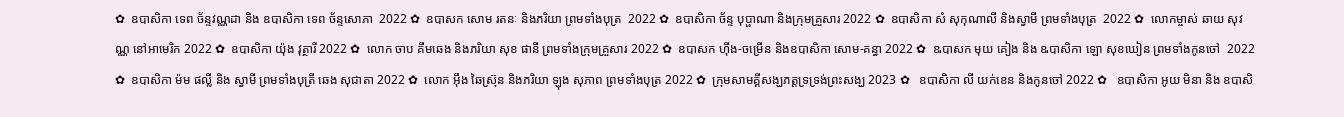✿  ឧបាសិកា ទេព ច័ន្ទវណ្ណដា និង ឧបាសិកា ទេព ច័ន្ទសោភា  2022 ✿  ឧបាសក សោម រតនៈ និងភរិយា ព្រមទាំងបុត្រ  2022 ✿  ឧបាសិកា ច័ន្ទ បុប្ផាណា និងក្រុមគ្រួសារ 2022 ✿  ឧបាសិកា សំ សុកុណាលី និងស្វាមី ព្រមទាំងបុត្រ  2022 ✿  លោកម្ចាស់ ឆាយ សុវណ្ណ នៅអាមេរិក 2022 ✿  ឧបាសិកា យ៉ុង វុត្ថារី 2022 ✿  លោក ចាប គឹមឆេង និងភរិយា សុខ ផានី ព្រមទាំងក្រុមគ្រួសារ 2022 ✿  ឧបាសក ហ៊ីង-ចម្រើន និងឧបាសិកា សោម-គន្ធា 2022 ✿  ឩបាសក មុយ គៀង និង ឩបាសិកា ឡោ សុខឃៀន ព្រមទាំងកូនចៅ  2022 ✿  ឧបាសិកា ម៉ម ផល្លី និង ស្វាមី ព្រមទាំងបុត្រី ឆេង សុជាតា 2022 ✿  លោក អ៊ឹង ឆៃស្រ៊ុន និងភរិយា ឡុង សុភាព ព្រមទាំងបុត្រ 2022 ✿  ក្រុមសាមគ្គីសង្ឃភត្តទ្រទ្រង់ព្រះសង្ឃ 2023 ✿   ឧបាសិកា លី យក់ខេន និងកូនចៅ 2022 ✿   ឧបាសិកា អូយ មិនា និង ឧបាសិ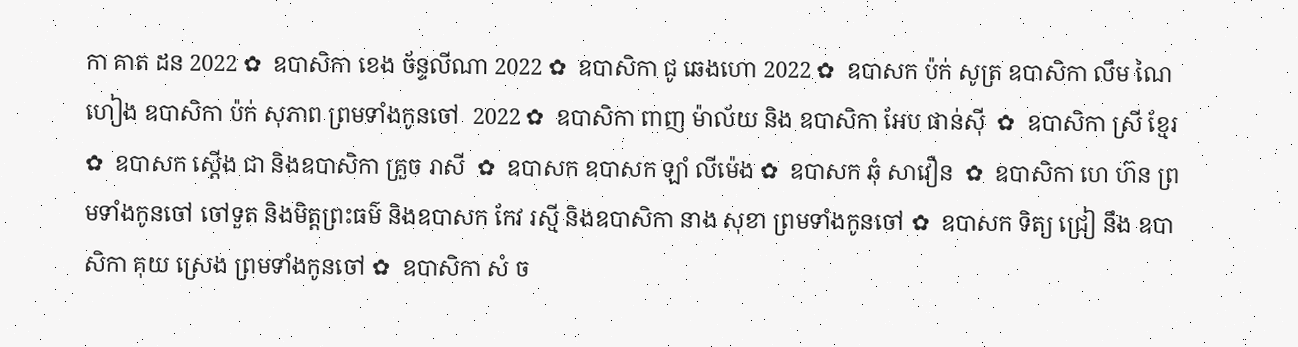កា គាត ដន 2022 ✿  ឧបាសិកា ខេង ច័ន្ទលីណា 2022 ✿  ឧបាសិកា ជូ ឆេងហោ 2022 ✿  ឧបាសក ប៉ក់ សូត្រ ឧបាសិកា លឹម ណៃហៀង ឧបាសិកា ប៉ក់ សុភាព ព្រមទាំងកូនចៅ  2022 ✿  ឧបាសិកា ពាញ ម៉ាល័យ និង ឧបាសិកា អែប ផាន់ស៊ី  ✿  ឧបាសិកា ស្រី ខ្មែរ  ✿  ឧបាសក ស្តើង ជា និងឧបាសិកា គ្រួច រាសី  ✿  ឧបាសក ឧបាសក ឡាំ លីម៉េង ✿  ឧបាសក ឆុំ សាវឿន  ✿  ឧបាសិកា ហេ ហ៊ន ព្រមទាំងកូនចៅ ចៅទួត និងមិត្តព្រះធម៌ និងឧបាសក កែវ រស្មី និងឧបាសិកា នាង សុខា ព្រមទាំងកូនចៅ ✿  ឧបាសក ទិត្យ ជ្រៀ នឹង ឧបាសិកា គុយ ស្រេង ព្រមទាំងកូនចៅ ✿  ឧបាសិកា សំ ច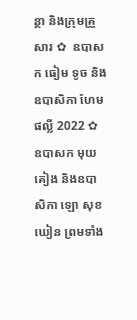ន្ថា និងក្រុមគ្រួសារ ✿  ឧបាសក ធៀម ទូច និង ឧបាសិកា ហែម ផល្លី 2022 ✿  ឧបាសក មុយ គៀង និងឧបាសិកា ឡោ សុខឃៀន ព្រមទាំង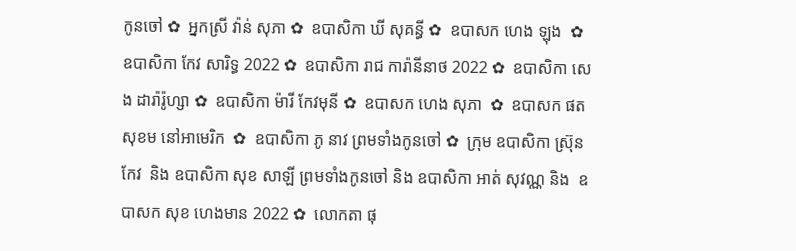កូនចៅ ✿  អ្នកស្រី វ៉ាន់ សុភា ✿  ឧបាសិកា ឃី សុគន្ធី ✿  ឧបាសក ហេង ឡុង  ✿  ឧបាសិកា កែវ សារិទ្ធ 2022 ✿  ឧបាសិកា រាជ ការ៉ានីនាថ 2022 ✿  ឧបាសិកា សេង ដារ៉ារ៉ូហ្សា ✿  ឧបាសិកា ម៉ារី កែវមុនី ✿  ឧបាសក ហេង សុភា  ✿  ឧបាសក ផត សុខម នៅអាមេរិក  ✿  ឧបាសិកា ភូ នាវ ព្រមទាំងកូនចៅ ✿  ក្រុម ឧបាសិកា ស្រ៊ុន កែវ  និង ឧបាសិកា សុខ សាឡី ព្រមទាំងកូនចៅ និង ឧបាសិកា អាត់ សុវណ្ណ និង  ឧបាសក សុខ ហេងមាន 2022 ✿  លោកតា ផុ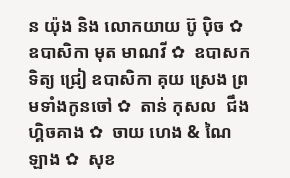ន យ៉ុង និង លោកយាយ ប៊ូ ប៉ិច ✿  ឧបាសិកា មុត មាណវី ✿  ឧបាសក ទិត្យ ជ្រៀ ឧបាសិកា គុយ ស្រេង ព្រមទាំងកូនចៅ ✿  តាន់ កុសល  ជឹង ហ្គិចគាង ✿  ចាយ ហេង & ណៃ ឡាង ✿  សុខ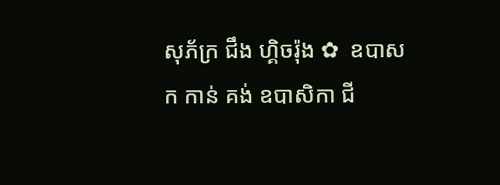សុភ័ក្រ ជឹង ហ្គិចរ៉ុង ✿  ឧបាសក កាន់ គង់ ឧបាសិកា ជី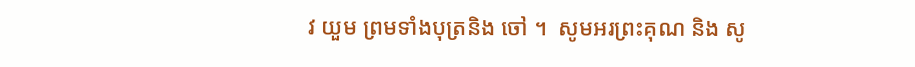វ យួម ព្រមទាំងបុត្រនិង ចៅ ។  សូមអរព្រះគុណ និង សូ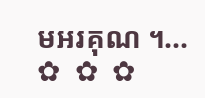មអរគុណ ។...       ✿  ✿  ✿